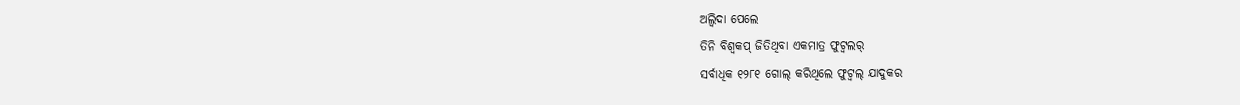ଅଲ୍ବିଦା ପେଲେ
ତିନି ବିଶ୍ୱକପ୍ ଜିତିଥିବା ଏକମାତ୍ର ଫୁଟ୍ବଲର୍
ସର୍ବାଧିକ ୧୨୮୧ ଗୋଲ୍ କରିଥିଲେ ଫୁଟ୍ବଲ୍ ଯାଦୁକର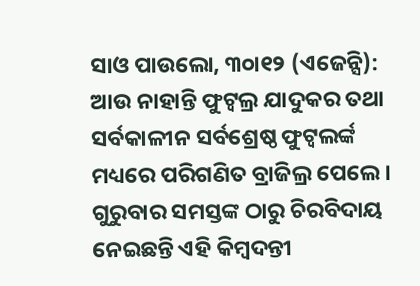ସାଓ ପାଉଲୋ, ୩୦ା୧୨ (ଏଜେନ୍ସି): ଆଉ ନାହାନ୍ତି ଫୁଟ୍ବଲ୍ର ଯାଦୁକର ତଥା ସର୍ବକାଳୀନ ସର୍ବଶ୍ରେଷ୍ଠ ଫୁଟ୍ବଲର୍ଙ୍କ ମଧ୍ୟରେ ପରିଗଣିତ ବ୍ରାଜିଲ୍ର ପେଲେ । ଗୁରୁବାର ସମସ୍ତଙ୍କ ଠାରୁ ଚିରବିଦାୟ ନେଇଛନ୍ତି ଏହି କିମ୍ବଦନ୍ତୀ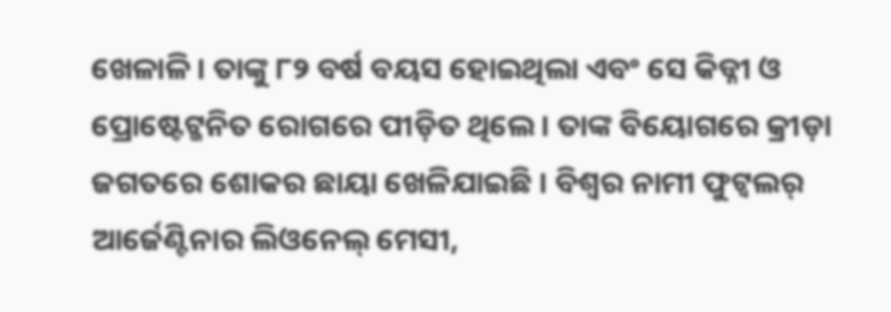ଖେଳାଳି । ତାଙ୍କୁ ୮୨ ବର୍ଷ ବୟସ ହୋଇଥିଲା ଏବଂ ସେ କିଡ୍ନୀ ଓ ପ୍ରୋଷ୍ଟେଟ୍ଜନିତ ରୋଗରେ ପୀଡ଼ିତ ଥିଲେ । ତାଙ୍କ ବିୟୋଗରେ କ୍ରୀଡ଼ା ଜଗତରେ ଶୋକର ଛାୟା ଖେଳିଯାଇଛି । ବିଶ୍ୱର ନାମୀ ଫୁଟ୍ବଲର୍ ଆର୍ଜେଣ୍ଟିନାର ଲିଓନେଲ୍ ମେସୀ,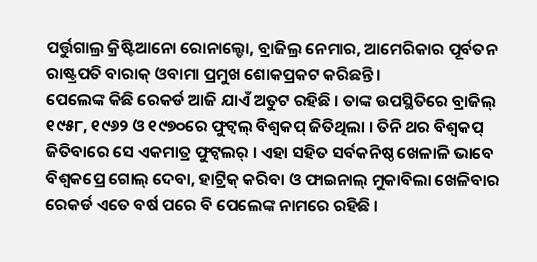ପର୍ତ୍ତୁଗାଲ୍ର କ୍ରିଷ୍ଟିଆନୋ ରୋନାଲ୍ଡୋ, ବ୍ରାଜିଲ୍ର ନେମାର, ଆମେରିକାର ପୂର୍ବତନ ରାଷ୍ଟ୍ରପତି ବାରାକ୍ ଓବାମା ପ୍ରମୁଖ ଶୋକପ୍ରକଟ କରିଛନ୍ତି ।
ପେଲେଙ୍କ କିଛି ରେକର୍ଡ ଆଜି ଯାଏଁ ଅତୁଟ ରହିଛି । ତାଙ୍କ ଉପସ୍ଥିତିରେ ବ୍ରାଜିଲ୍ ୧୯୫୮, ୧୯୬୨ ଓ ୧୯୭୦ରେ ଫୁଟ୍ବଲ୍ ବିଶ୍ୱକପ୍ ଜିତିଥିଲା । ତିନି ଥର ବିଶ୍ୱକପ୍ ଜିତିବାରେ ସେ ଏକମାତ୍ର ଫୁଟ୍ବଲର୍ । ଏହା ସହିତ ସର୍ବକନିଷ୍ଠ ଖେଳାଳି ଭାବେ ବିଶ୍ୱକପ୍ରେ ଗୋଲ୍ ଦେବା, ହାଟ୍ରିକ୍ କରିବା ଓ ଫାଇନାଲ୍ ମୁକାବିଲା ଖେଳିବାର ରେକର୍ଡ ଏତେ ବର୍ଷ ପରେ ବି ପେଲେଙ୍କ ନାମରେ ରହିଛି ।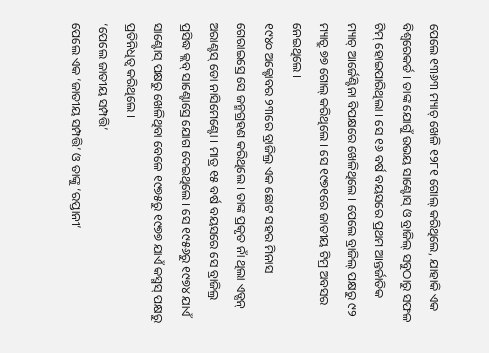ପେଲେ ୧୩୬୩ ମ୍ୟାଚ୍ ଖେଳି ୧୨୮୧ ଗୋଲ୍ କରିଥିଲେ, ଯାହାକି ଏକ ବିଶ୍ୱରେକର୍ଡ । ତାଙ୍କ ଯୋଗୁଁ ଉଭୟ ସାଣ୍ଟୋସ୍ ଓ ବ୍ରାଜିଲ୍ ସବୁଠାରୁ ସଫଳ ଟିମ୍ ହୋଇପାରିଥିଲା । ସେ ୧୬ ବର୍ଷ ବୟସରେ ପ୍ରଥମ ଆନ୍ତର୍ଜାତିକ ମ୍ୟାଚ୍ ଆର୍ଜେଣ୍ଟିନା ବିପକ୍ଷରେ ଖେଳିଥିଲେ । ପେଲେ ବ୍ରାଜିଲ୍ ପକ୍ଷରୁ ୯୨ ମ୍ୟାଚ୍ରୁ ୭୭ ଗୋଲ୍ କରିଥିଲେ । ସେ ୧୯୭୧ରେ ଜାତୀୟ ଟିମ୍ର ଅବସର ନେଇଥିଲେ ।
୧୯୪୦ ଅକ୍ଟୋବର ୨୩ରେ ବ୍ରାଜିଲ୍ର ଏକ ଛୋଟ ସହର ମିନାସ ଗେରାଇସ୍ରେ ସେ ଜନ୍ମଗ୍ରହଣ କରିଥିଲେ । ତାଙ୍କ ପ୍ରକୃତ ନାଁ ଥିଲା ଏଡ୍ସନ୍ ଅରାଣ୍ଟସ୍ ଡୋ ନାସିମେଣ୍ଟୋ । ମାତ୍ର ୧୫ ବର୍ଷ ବୟସରେ ସେ ବ୍ରାଜିଲ୍ର ପ୍ରସିଦ୍ଧ କ୍ଲବ୍ ସାଣ୍ଟୋସ୍ରେ ଯୋଗ ଦେଇଥିଲେ । ସେ ୧୯୫୬ରୁ ୧୯୭୪ ଯାଏଁ ସାଣ୍ଟୋସ୍ ପକ୍ଷରୁ ଖେଳିଥିବା ବେଳେ ୧୯୭୫ରୁ ୧୯୭୭ ଯାଏଁ କସ୍ମସ୍ ପକ୍ଷରୁ ପ୍ରତିନିଧିତ୍ୱ କରିଥିଲେ ।
‘ପେଲେ ଜାତୀୟ ସମ୍ପତ୍ତି’
ପେଲେ ଏକ ‘ଜାତୀୟ ସମ୍ପତ୍ତି’ ଓ ତାଙ୍କୁ ‘ରପ୍ତାନୀ’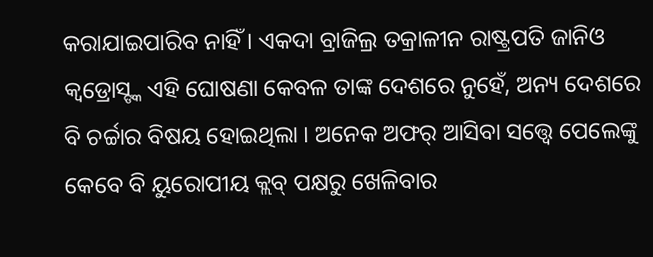କରାଯାଇପାରିବ ନାହିଁ । ଏକଦା ବ୍ରାଜିଲ୍ର ତକ୍ରାଳୀନ ରାଷ୍ଟ୍ରପତି ଜାନିଓ କ୍ୱଡ୍ରୋସ୍ଙ୍କ ଏହି ଘୋଷଣା କେବଳ ତାଙ୍କ ଦେଶରେ ନୁହେଁ, ଅନ୍ୟ ଦେଶରେ ବି ଚର୍ଚ୍ଚାର ବିଷୟ ହୋଇଥିଲା । ଅନେକ ଅଫର୍ ଆସିବା ସତ୍ତ୍ୱେ ପେଲେଙ୍କୁ କେବେ ବି ୟୁରୋପୀୟ କ୍ଲବ୍ ପକ୍ଷରୁ ଖେଳିବାର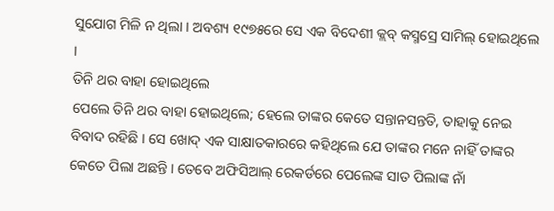ସୁଯୋଗ ମିଳି ନ ଥିଲା । ଅବଶ୍ୟ ୧୯୭୫ରେ ସେ ଏକ ବିଦେଶୀ କ୍ଲବ୍ କସ୍ମସ୍ରେ ସାମିଲ୍ ହୋଇଥିଲେ ।
ତିନି ଥର ବାହା ହୋଇଥିଲେ
ପେଲେ ତିନି ଥର ବାହା ହୋଇଥିଲେ; ହେଲେ ତାଙ୍କର କେତେ ସନ୍ତାନସନ୍ତତି, ତାହାକୁ ନେଇ ବିବାଦ ରହିଛି । ସେ ଖୋଦ୍ ଏକ ସାକ୍ଷାତକାରରେ କହିଥିଲେ ଯେ ତାଙ୍କର ମନେ ନାହିଁ ତାଙ୍କର କେତେ ପିଲା ଅଛନ୍ତି । ତେବେ ଅଫିସିଆଲ୍ ରେକର୍ଡରେ ପେଲେଙ୍କ ସାତ ପିଲାଙ୍କ ନାଁ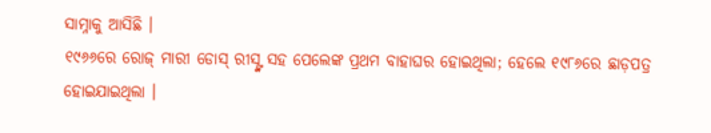ସାମ୍ନାକୁ ଆସିଛି ।
୧୯୬୬ରେ ରୋଜ୍ ମାରୀ ଡୋସ୍ ରୀସ୍ଙ୍କ ସହ ପେଲେଙ୍କ ପ୍ରଥମ ବାହାଘର ହୋଇଥିଲା; ହେଲେ ୧୯୮୬ରେ ଛାଡ଼ପତ୍ର ହୋଇଯାଇଥିଲା ।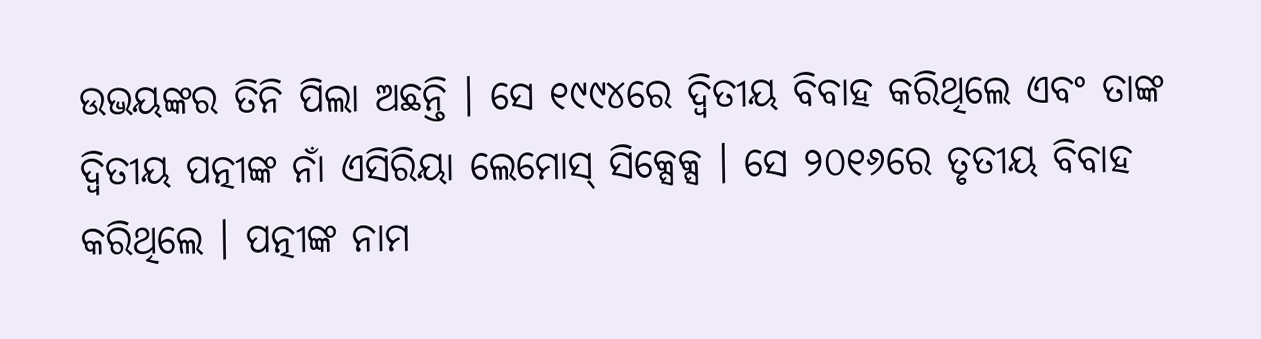ଉଭୟଙ୍କର ତିନି ପିଲା ଅଛନ୍ତି । ସେ ୧୯୯୪ରେ ଦ୍ୱିତୀୟ ବିବାହ କରିଥିଲେ ଏବଂ ତାଙ୍କ ଦ୍ୱିତୀୟ ପତ୍ନୀଙ୍କ ନାଁ ଏସିରିୟା ଲେମୋସ୍ ସିକ୍ସେକ୍ସ । ସେ ୨୦୧୬ରେ ତୃତୀୟ ବିବାହ କରିଥିଲେ । ପତ୍ନୀଙ୍କ ନାମ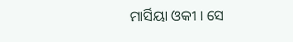ମାର୍ସିୟା ଓକୀ । ସେ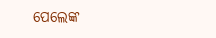ପେଲେଙ୍କ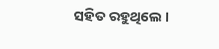ସହିତ ରହୁଥିଲେ ।